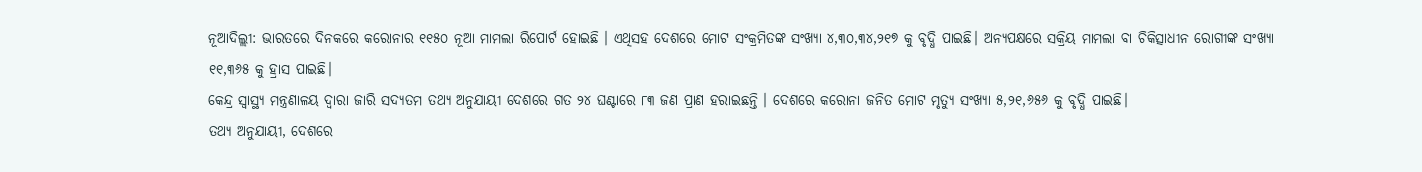ନୂଆଦିଲ୍ଲୀ: ଭାରତରେ ଦିନକରେ କରୋନାର ୧୧୫୦ ନୂଆ ମାମଲା ରିପୋର୍ଟ ହୋଇଛି । ଏଥିସହ ଦେଶରେ ମୋଟ ସଂକ୍ରମିତଙ୍କ ସଂଖ୍ୟା ୪,୩୦,୩୪,୨୧୭ କୁ ବୃଦ୍ଧି ପାଇଛି। ଅନ୍ୟପକ୍ଷରେ ସକ୍ରିୟ ମାମଲା ବା ଚିକିତ୍ସାଧୀନ ରୋଗୀଙ୍କ ସଂଖ୍ୟା ୧୧,୩୬୫ କୁ ହ୍ରାସ ପାଇଛି।
କେନ୍ଦ୍ର ସ୍ୱାସ୍ଥ୍ୟ ମନ୍ତ୍ରଣାଳୟ ଦ୍ବାରା ଜାରି ସଦ୍ୟତମ ତଥ୍ୟ ଅନୁଯାୟୀ ଦେଶରେ ଗତ ୨୪ ଘଣ୍ଟାରେ ୮୩ ଜଣ ପ୍ରାଣ ହରାଇଛନ୍ତି । ଦେଶରେ କରୋନା ଜନିତ ମୋଟ ମୃତ୍ୟୁ ସଂଖ୍ୟା ୫,୨୧,୬୫୬ କୁ ବୃଦ୍ଧି ପାଇଛି।
ତଥ୍ୟ ଅନୁଯାୟୀ, ଦେଶରେ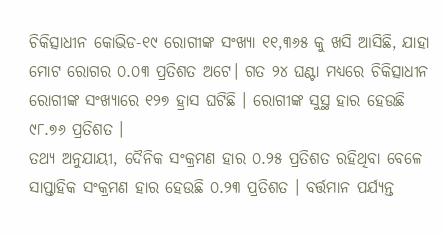ଚିକିତ୍ସାଧୀନ କୋଭିଡ-୧୯ ରୋଗୀଙ୍କ ସଂଖ୍ୟା ୧୧,୩୬୫ କୁ ଖସି ଆସିଛି, ଯାହା ମୋଟ ରୋଗର ୦.୦୩ ପ୍ରତିଶତ ଅଟେ। ଗତ ୨୪ ଘଣ୍ଟା ମଧ୍ୟରେ ଚିକିତ୍ସାଧୀନ ରୋଗୀଙ୍କ ସଂଖ୍ୟାରେ ୧୨୭ ହ୍ରାସ ଘଟିଛି । ରୋଗୀଙ୍କ ସୁସ୍ଥ ହାର ହେଉଛି ୯୮.୭୬ ପ୍ରତିଶତ ।
ତଥ୍ୟ ଅନୁଯାୟୀ, ଦୈନିକ ସଂକ୍ରମଣ ହାର ୦.୨୫ ପ୍ରତିଶତ ରହିଥିବା ବେଳେ ସାପ୍ତାହିକ ସଂକ୍ରମଣ ହାର ହେଉଛି ୦.୨୩ ପ୍ରତିଶତ । ବର୍ତ୍ତମାନ ପର୍ଯ୍ୟନ୍ତ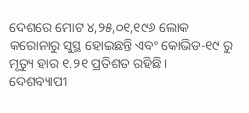ଦେଶରେ ମୋଟ ୪,୨୫,୦୧,୧୯୬ ଲୋକ କରୋନାରୁ ସୁସ୍ଥ ହୋଇଛନ୍ତି ଏବଂ କୋଭିଡ-୧୯ ରୁ ମୃତ୍ୟୁ ହାର ୧.୨୧ ପ୍ରତିଶତ ରହିଛି।
ଦେଶବ୍ୟାପୀ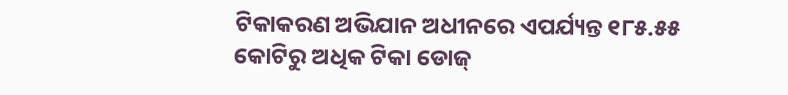ଟିକାକରଣ ଅଭିଯାନ ଅଧୀନରେ ଏପର୍ଯ୍ୟନ୍ତ ୧୮୫.୫୫ କୋଟିରୁ ଅଧିକ ଟିକା ଡୋଜ୍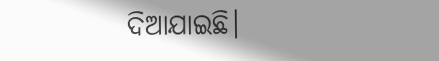ଦିଆଯାଇଛି।